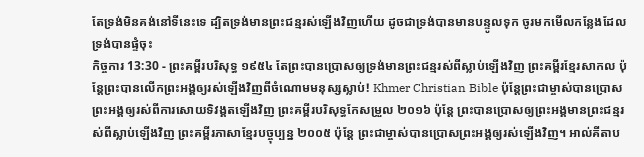តែទ្រង់មិនគង់នៅទីនេះទេ ដ្បិតទ្រង់មានព្រះជន្មរស់ឡើងវិញហើយ ដូចជាទ្រង់បានមានបន្ទូលទុក ចូរមកមើលកន្លែងដែលទ្រង់បានផ្ទំចុះ
កិច្ចការ 13:30 - ព្រះគម្ពីរបរិសុទ្ធ ១៩៥៤ តែព្រះបានប្រោសឲ្យទ្រង់មានព្រះជន្មរស់ពីស្លាប់ឡើងវិញ ព្រះគម្ពីរខ្មែរសាកល ប៉ុន្តែព្រះបានលើកព្រះអង្គឲ្យរស់ឡើងវិញពីចំណោមមនុស្សស្លាប់! Khmer Christian Bible ប៉ុន្ដែព្រះជាម្ចាស់បានប្រោសព្រះអង្គឲ្យរស់ពីការសោយទិវង្គតឡើងវិញ ព្រះគម្ពីរបរិសុទ្ធកែសម្រួល ២០១៦ ប៉ុន្តែ ព្រះបានប្រោសឲ្យព្រះអង្គមានព្រះជន្មរស់ពីស្លាប់ឡើងវិញ ព្រះគម្ពីរភាសាខ្មែរបច្ចុប្បន្ន ២០០៥ ប៉ុន្តែ ព្រះជាម្ចាស់បានប្រោសព្រះអង្គឲ្យរស់ឡើងវិញ។ អាល់គីតាប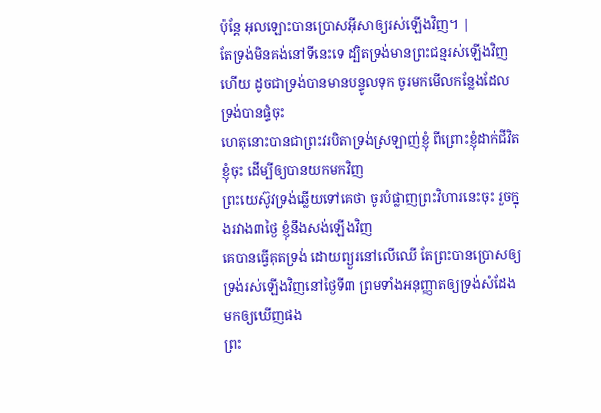ប៉ុន្ដែ អុលឡោះបានប្រោសអ៊ីសាឲ្យរស់ឡើងវិញ។ |
តែទ្រង់មិនគង់នៅទីនេះទេ ដ្បិតទ្រង់មានព្រះជន្មរស់ឡើងវិញហើយ ដូចជាទ្រង់បានមានបន្ទូលទុក ចូរមកមើលកន្លែងដែលទ្រង់បានផ្ទំចុះ
ហេតុនោះបានជាព្រះវរបិតាទ្រង់ស្រឡាញ់ខ្ញុំ ពីព្រោះខ្ញុំដាក់ជីវិតខ្ញុំចុះ ដើម្បីឲ្យបានយកមកវិញ
ព្រះយេស៊ូវទ្រង់ឆ្លើយទៅគេថា ចូរបំផ្លាញព្រះវិហារនេះចុះ រួចក្នុងរវាង៣ថ្ងៃ ខ្ញុំនឹងសង់ឡើងវិញ
គេបានធ្វើគុតទ្រង់ ដោយព្យួរនៅលើឈើ តែព្រះបានប្រោសឲ្យទ្រង់រស់ឡើងវិញនៅថ្ងៃទី៣ ព្រមទាំងអនុញ្ញាតឲ្យទ្រង់សំដែងមកឲ្យឃើញផង
ព្រះ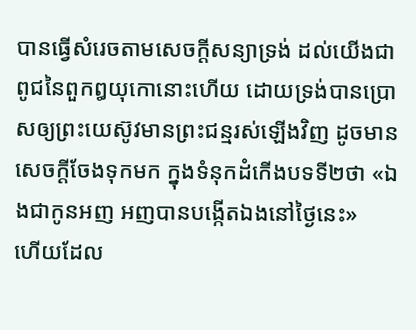បានធ្វើសំរេចតាមសេចក្ដីសន្យាទ្រង់ ដល់យើងជាពូជនៃពួកឰយុកោនោះហើយ ដោយទ្រង់បានប្រោសឲ្យព្រះយេស៊ូវមានព្រះជន្មរស់ឡើងវិញ ដូចមានសេចក្ដីចែងទុកមក ក្នុងទំនុកដំកើងបទទី២ថា «ឯងជាកូនអញ អញបានបង្កើតឯងនៅថ្ងៃនេះ»
ហើយដែល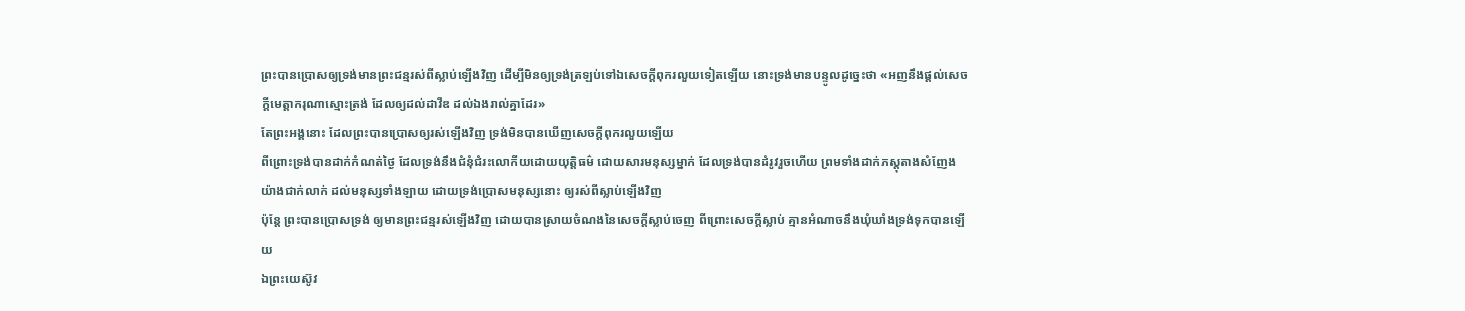ព្រះបានប្រោសឲ្យទ្រង់មានព្រះជន្មរស់ពីស្លាប់ឡើងវិញ ដើម្បីមិនឲ្យទ្រង់ត្រឡប់ទៅឯសេចក្ដីពុករលួយទៀតឡើយ នោះទ្រង់មានបន្ទូលដូច្នេះថា «អញនឹងផ្តល់សេចក្ដីមេត្តាករុណាស្មោះត្រង់ ដែលឲ្យដល់ដាវីឌ ដល់ឯងរាល់គ្នាដែរ»
តែព្រះអង្គនោះ ដែលព្រះបានប្រោសឲ្យរស់ឡើងវិញ ទ្រង់មិនបានឃើញសេចក្ដីពុករលួយឡើយ
ពីព្រោះទ្រង់បានដាក់កំណត់ថ្ងៃ ដែលទ្រង់នឹងជំនុំជំរះលោកីយដោយយុត្តិធម៌ ដោយសារមនុស្សម្នាក់ ដែលទ្រង់បានដំរូវរួចហើយ ព្រមទាំងដាក់ភស្តុតាងសំញែងយ៉ាងជាក់លាក់ ដល់មនុស្សទាំងឡាយ ដោយទ្រង់ប្រោសមនុស្សនោះ ឲ្យរស់ពីស្លាប់ឡើងវិញ
ប៉ុន្តែ ព្រះបានប្រោសទ្រង់ ឲ្យមានព្រះជន្មរស់ឡើងវិញ ដោយបានស្រាយចំណងនៃសេចក្ដីស្លាប់ចេញ ពីព្រោះសេចក្ដីស្លាប់ គ្មានអំណាចនឹងឃុំឃាំងទ្រង់ទុកបានឡើយ
ឯព្រះយេស៊ូវ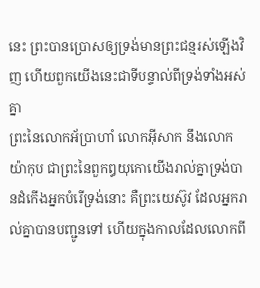នេះ ព្រះបានប្រោសឲ្យទ្រង់មានព្រះជន្មរស់ឡើងវិញ ហើយពួកយើងនេះជាទីបន្ទាល់ពីទ្រង់ទាំងអស់គ្នា
ព្រះនៃលោកអ័ប្រាហាំ លោកអ៊ីសាក នឹងលោកយ៉ាកុប ជាព្រះនៃពួកឰយុកោយើងរាល់គ្នាទ្រង់បានដំកើងអ្នកបំរើទ្រង់នោះ គឺព្រះយេស៊ូវ ដែលអ្នករាល់គ្នាបានបញ្ជូនទៅ ហើយក្នុងកាលដែលលោកពី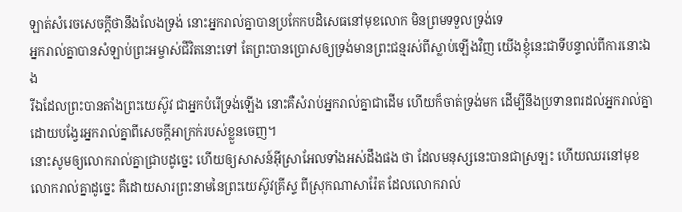ឡាត់សំរេចសេចក្ដីថានឹងលែងទ្រង់ នោះអ្នករាល់គ្នាបានប្រកែកបដិសេធនៅមុខលោក មិនព្រមទទួលទ្រង់ទេ
អ្នករាល់គ្នាបានសំឡាប់ព្រះអម្ចាស់ជីវិតនោះទៅ តែព្រះបានប្រោសឲ្យទ្រង់មានព្រះជន្មរស់ពីស្លាប់ឡើងវិញ យើងខ្ញុំនេះជាទីបន្ទាល់ពីការនោះឯង
រីឯដែលព្រះបានតាំងព្រះយេស៊ូវ ជាអ្នកបំរើទ្រង់ឡើង នោះគឺសំរាប់អ្នករាល់គ្នាជាដើម ហើយក៏ចាត់ទ្រង់មក ដើម្បីនឹងប្រទានពរដល់អ្នករាល់គ្នា ដោយបង្វែរអ្នករាល់គ្នាពីសេចក្ដីអាក្រក់របស់ខ្លួនចេញ។
នោះសូមឲ្យលោករាល់គ្នាជ្រាបដូច្នេះ ហើយឲ្យសាសន៍អ៊ីស្រាអែលទាំងអស់ដឹងផង ថា ដែលមនុស្សនេះបានជាស្រឡះ ហើយឈរនៅមុខលោករាល់គ្នាដូច្នេះ គឺដោយសារព្រះនាមនៃព្រះយេស៊ូវគ្រីស្ទ ពីស្រុកណាសារ៉ែត ដែលលោករាល់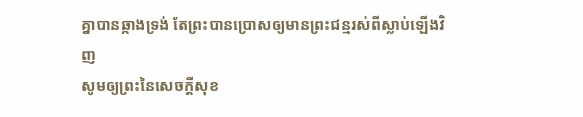គ្នាបានឆ្កាងទ្រង់ តែព្រះបានប្រោសឲ្យមានព្រះជន្មរស់ពីស្លាប់ឡើងវិញ
សូមឲ្យព្រះនៃសេចក្ដីសុខ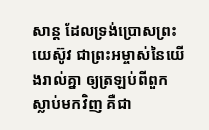សាន្ត ដែលទ្រង់ប្រោសព្រះយេស៊ូវ ជាព្រះអម្ចាស់នៃយើងរាល់គ្នា ឲ្យត្រឡប់ពីពួកស្លាប់មកវិញ គឺជា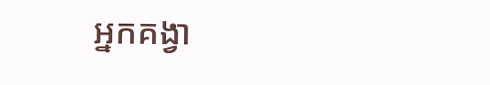អ្នកគង្វា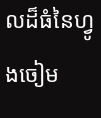លដ៏ធំនៃហ្វូងចៀម